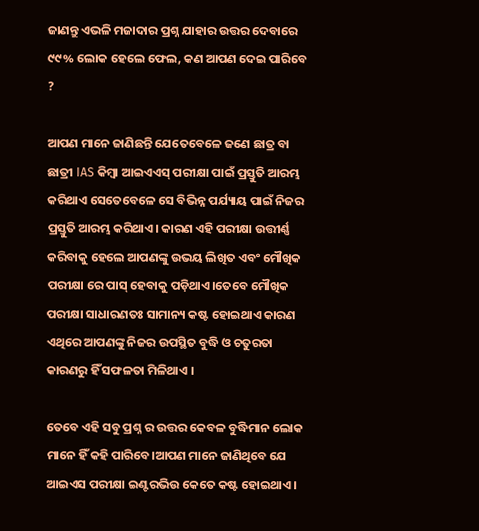ଜାଣନ୍ତୁ ଏଭଳି ମଜାଦାର ପ୍ରଶ୍ନ ଯାହାର ଉତ୍ତର ଦେବାରେ ୯୯% ଲୋକ ହେଲେ ଫେଲ, କଣ ଆପଣ ଦେଇ ପାରିବେ ?

ଆପଣ ମାନେ ଜାଣିଛନ୍ତି ଯେତେବେଳେ ଜଣେ ଛାତ୍ର ବା ଛାତ୍ରୀ IAS କିମ୍ବା ଆଇଏଏସ୍ ପରୀକ୍ଷା ପାଇଁ ପ୍ରସ୍ତୁତି ଆରମ୍ଭ କରିଥାଏ ସେତେବେଳେ ସେ ବିଭିନ୍ନ ପର୍ଯ୍ୟାୟ ପାଇଁ ନିଜର ପ୍ରସ୍ତୁତି ଆରମ୍ଭ କରିଥାଏ। କାରଣ ଏହି ପରୀକ୍ଷା ଉତ୍ତୀର୍ଣ୍ଣ କରିବାକୁ ହେଲେ ଆପଣଙ୍କୁ ଉଭୟ ଲିଖିତ ଏବଂ ମୌଖିକ ପରୀକ୍ଷା ରେ ପାସ୍ ହେବାକୁ ପଡ଼ିଥାଏ।ତେବେ ମୌଖିକ ପରୀକ୍ଷା ସାଧାରଣତଃ ସାମାନ୍ୟ କଷ୍ଟ ହୋଇଥାଏ କାରଣ ଏଥିରେ ଆପଣଙ୍କୁ ନିଜର ଉପସ୍ଥିତ ବୁଦ୍ଧି ଓ ଚତୁରତା କାରଣରୁ ହିଁ ସଫଳତା ମିଳିଥାଏ ।

ତେବେ ଏହି ସବୁ ପ୍ରଶ୍ନ ର ଉତ୍ତର କେବଳ ବୁଦ୍ଧିମାନ ଲୋକ ମାନେ ହିଁ କହି ପାରିବେ।ଆପଣ ମାନେ ଜାଣିଥିବେ ଯେ ଆଇଏସ ପରୀକ୍ଷା ଇଣ୍ଟରଭିଉ କେତେ କଷ୍ଟ ହୋଇଥାଏ।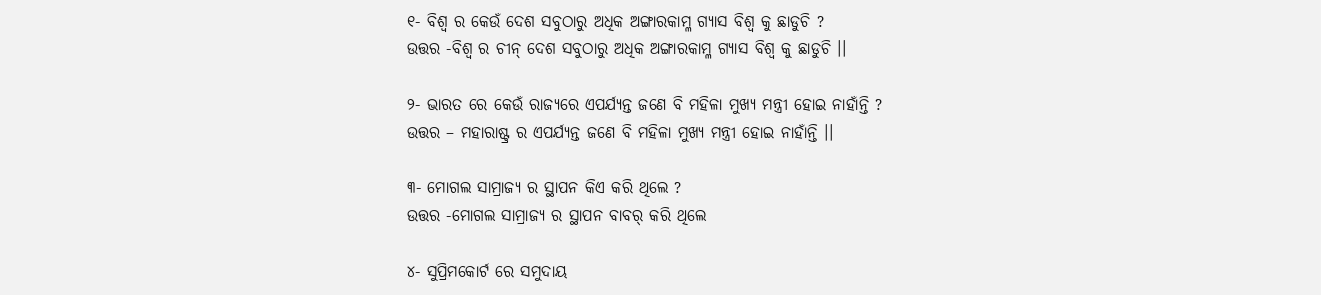୧- ବିଶ୍ଵ ର କେଉଁ ଦେଶ ସବୁଠାରୁ ଅଧିକ ଅଙ୍ଗାରକାମ୍ଳ ଗ୍ୟାସ ବିଶ୍ବ କୁ ଛାଡୁଚି ?
ଉତ୍ତର -ବିଶ୍ଵ ର ଚୀନ୍ ଦେଶ ସବୁଠାରୁ ଅଧିକ ଅଙ୍ଗାରକାମ୍ଳ ଗ୍ୟାସ ବିଶ୍ବ କୁ ଛାଡୁଚି ।।

୨- ଭାରତ ରେ କେଉଁ ରାଜ୍ୟରେ ଏପର୍ଯ୍ୟନ୍ତ ଜଣେ ବି ମହିଳା ମୁଖ୍ୟ ମନ୍ତ୍ରୀ ହୋଇ ନାହାଁନ୍ତି ?
ଉତ୍ତର – ମହାରାଷ୍ଟ୍ର ର ଏପର୍ଯ୍ୟନ୍ତ ଜଣେ ବି ମହିଳା ମୁଖ୍ୟ ମନ୍ତ୍ରୀ ହୋଇ ନାହାଁନ୍ତି ।।

୩- ମୋଗଲ ସାମ୍ରାଜ୍ୟ ର ସ୍ଥାପନ କିଏ କରି ଥିଲେ ?
ଉତ୍ତର -ମୋଗଲ ସାମ୍ରାଜ୍ୟ ର ସ୍ଥାପନ ବାବର୍ କରି ଥିଲେ

୪- ସୁପ୍ରିମକୋର୍ଟ ରେ ସମୁଦାୟ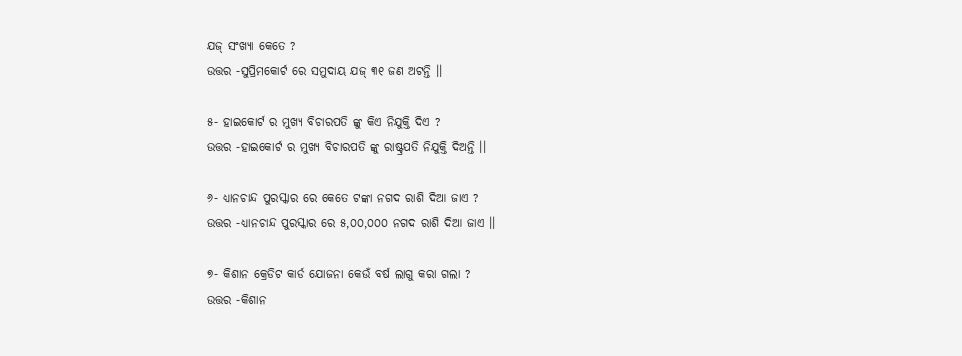ଯଜ୍ ସଂଖ୍ୟା କେତେ ?
ଉତ୍ତର -ସୁପ୍ରିମକୋର୍ଟ ରେ ସମୁଦାୟ ଯଜ୍ ୩୧ ଜଣ ଅଟନ୍ତି ।।

୫- ହାଇକୋର୍ଟ ର ମୁଖ୍ୟ ବିଚାରପତି ଙ୍କୁ କିଏ ନିଯୁକ୍ତି ଦିଏ ?
ଉତ୍ତର -ହାଇକୋର୍ଟ ର ମୁଖ୍ୟ ବିଚାରପତି ଙ୍କୁ ରାଷ୍ଟ୍ରପତି ନିଯୁକ୍ତି ଦିଅନ୍ତି ।।

୬- ଧ୍ୟାନଚାନ୍ଦ ପୁରସ୍କାର ରେ କେତେ ଟଙ୍କା ନଗଦ ରାଶି ଦିଆ ଜାଏ ?
ଉତ୍ତର -ଧ୍ୟାନଚାନ୍ଦ ପୁରସ୍କାର ରେ ୫,୦୦,୦୦୦ ନଗଦ ରାଶି ଦିଆ ଜାଏ ।।

୭- କିଶାନ କ୍ରେଡିଟ କାର୍ଡ ଯୋଜନା କେଉଁ ବର୍ଷ ଲାଗୁ କରା ଗଲା ?
ଉତ୍ତର -କିଶାନ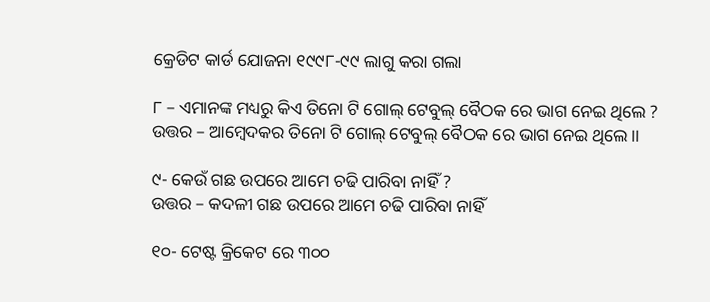କ୍ରେଡିଟ କାର୍ଡ ଯୋଜନା ୧୯୯୮-୯୯ ଲାଗୁ କରା ଗଲା

୮ – ଏମାନଙ୍କ ମଧ୍ୟରୁ କିଏ ତିନୋ ଟି ଗୋଲ୍ ଟେବୁଲ୍ ବୈଠକ ରେ ଭାଗ ନେଇ ଥିଲେ ?
ଉତ୍ତର – ଆମ୍ବେଦକର ତିନୋ ଟି ଗୋଲ୍ ଟେବୁଲ୍ ବୈଠକ ରେ ଭାଗ ନେଇ ଥିଲେ।।

୯- କେଉଁ ଗଛ ଉପରେ ଆମେ ଚଢି ପାରିବା ନାହିଁ ?
ଉତ୍ତର – କଦଳୀ ଗଛ ଉପରେ ଆମେ ଚଢି ପାରିବା ନାହିଁ

୧୦- ଟେଷ୍ଟ କ୍ରିକେଟ ରେ ୩୦୦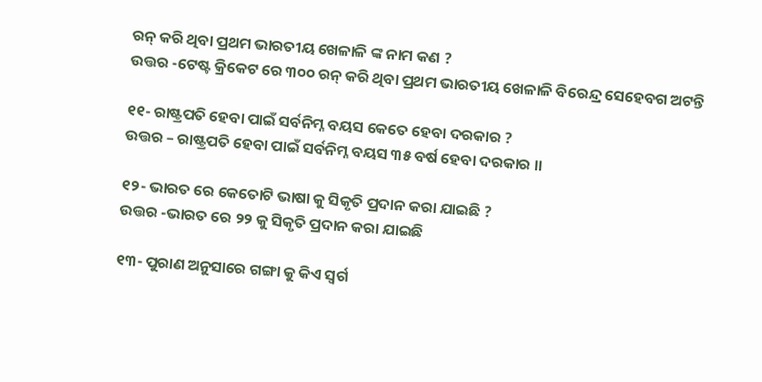ରନ୍ କରି ଥିବା ପ୍ରଥମ ଭାରତୀୟ ଖେଳାଳି ଙ୍କ ନାମ କଣ ?
ଉତ୍ତର -ଟେଷ୍ଟ କ୍ରିକେଟ ରେ ୩୦୦ ରନ୍ କରି ଥିବା ପ୍ରଥମ ଭାରତୀୟ ଖେଳାଳି ବିରେନ୍ଦ୍ର ସେହେବଗ ଅଟନ୍ତି

୧୧- ରାଷ୍ଟ୍ରପତି ହେବା ପାଇଁ ସର୍ବନିମ୍ନ ବୟସ କେତେ ହେବା ଦରକାର ?
ଉତ୍ତର – ରାଷ୍ଟ୍ରପତି ହେବା ପାଇଁ ସର୍ବନିମ୍ନ ବୟସ ୩୫ ବର୍ଷ ହେବା ଦରକାର ।।

୧୨- ଭାରତ ରେ କେତୋଟି ଭାଷା କୁ ସିକୃତି ପ୍ରଦାନ କରା ଯାଇଛି ?
ଉତ୍ତର -ଭାରତ ରେ ୨୨ କୁ ସିକୃତି ପ୍ରଦାନ କରା ଯାଇଛି

୧୩- ପୁରାଣ ଅନୁସାରେ ଗଙ୍ଗା କୁ କିଏ ସ୍ବର୍ଗ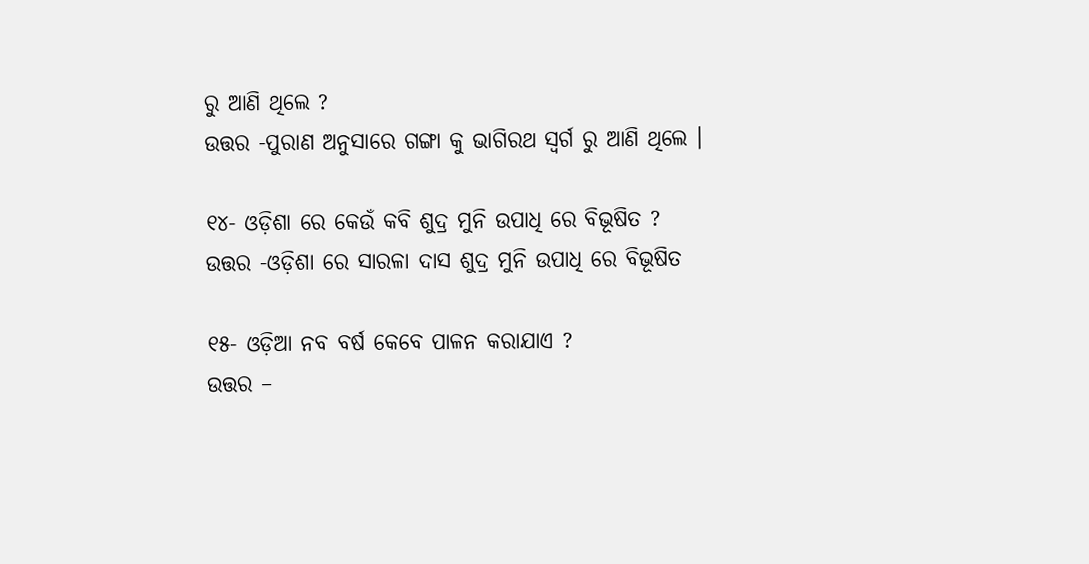ରୁ ଆଣି ଥିଲେ ?
ଉତ୍ତର -ପୁରାଣ ଅନୁସାରେ ଗଙ୍ଗା କୁ ଭାଗିରଥ ସ୍ବର୍ଗ ରୁ ଆଣି ଥିଲେ ।

୧୪- ଓଡ଼ିଶା ରେ କେଉଁ କବି ଶୁଦ୍ର ମୁନି ଉପାଧି ରେ ବିଭୂଷିତ ?
ଉତ୍ତର -ଓଡ଼ିଶା ରେ ସାରଳା ଦାସ ଶୁଦ୍ର ମୁନି ଉପାଧି ରେ ବିଭୂଷିତ

୧୫- ଓଡ଼ିଆ ନବ ବର୍ଷ କେବେ ପାଳନ କରାଯାଏ ?
ଉତ୍ତର –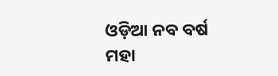ଓଡ଼ିଆ ନବ ବର୍ଷ ମହା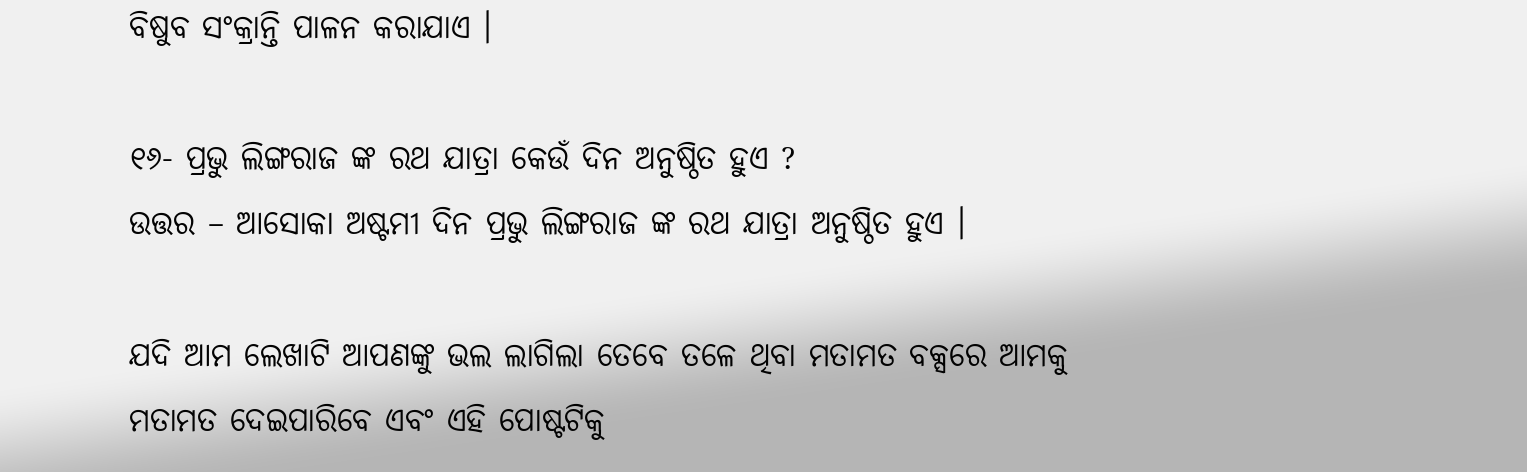ବିଷୁବ ସଂକ୍ରାନ୍ତି ପାଳନ କରାଯାଏ ।

୧୬- ପ୍ରଭୁ ଲିଙ୍ଗରାଜ ଙ୍କ ରଥ ଯାତ୍ରା କେଉଁ ଦିନ ଅନୁଷ୍ଠିତ ହୁଏ ?
ଉତ୍ତର – ଆସୋକା ଅଷ୍ଟମୀ ଦିନ ପ୍ରଭୁ ଲିଙ୍ଗରାଜ ଙ୍କ ରଥ ଯାତ୍ରା ଅନୁଷ୍ଠିତ ହୁଏ ।

ଯଦି ଆମ ଲେଖାଟି ଆପଣଙ୍କୁ ଭଲ ଲାଗିଲା ତେବେ ତଳେ ଥିବା ମତାମତ ବକ୍ସରେ ଆମକୁ ମତାମତ ଦେଇପାରିବେ ଏବଂ ଏହି ପୋଷ୍ଟଟିକୁ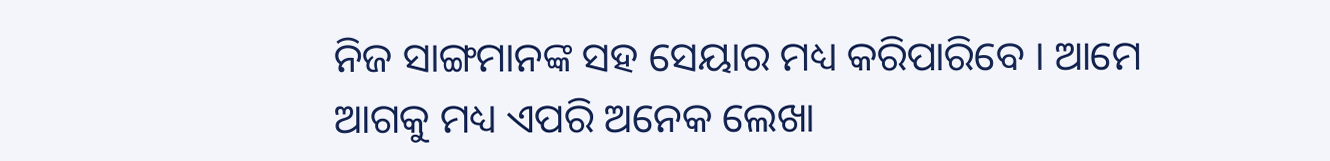ନିଜ ସାଙ୍ଗମାନଙ୍କ ସହ ସେୟାର ମଧ୍ୟ କରିପାରିବେ । ଆମେ ଆଗକୁ ମଧ୍ୟ ଏପରି ଅନେକ ଲେଖା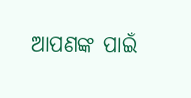ଆପଣଙ୍କ ପାଇଁ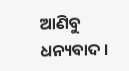ଆଣିବୁ ଧନ୍ୟବାଦ ।